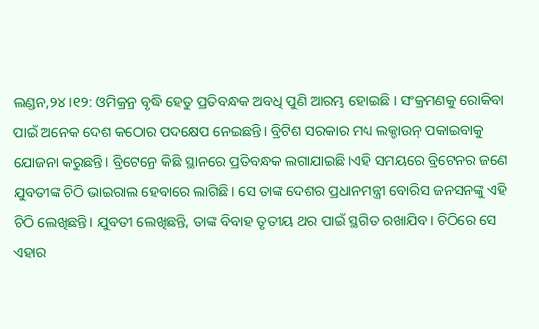ଲଣ୍ଡନ,୨୪।୧୨: ଓମିକ୍ରନ୍ର ବୃଦ୍ଧି ହେତୁ ପ୍ରତିବନ୍ଧକ ଅବଧି ପୁଣି ଆରମ୍ଭ ହୋଇଛି । ସଂକ୍ରମଣକୁ ରୋକିବା ପାଇଁ ଅନେକ ଦେଶ କଠୋର ପଦକ୍ଷେପ ନେଇଛନ୍ତି। ବ୍ରିଟିଶ ସରକାର ମଧ୍ୟ ଲକ୍ଡାଉନ୍ ପକାଇବାକୁ ଯୋଜନା କରୁଛନ୍ତି। ବ୍ରିଟେନ୍ରେ କିଛି ସ୍ଥାନରେ ପ୍ରତିବନ୍ଧକ ଲଗାଯାଇଛି।ଏହି ସମୟରେ ବ୍ରିଟେନର ଜଣେ ଯୁବତୀଙ୍କ ଚିଠି ଭାଇରାଲ ହେବାରେ ଲାଗିଛି। ସେ ତାଙ୍କ ଦେଶର ପ୍ରଧାନମନ୍ତ୍ରୀ ବୋରିସ ଜନସନଙ୍କୁ ଏହି ଚିଠି ଲେଖିଛନ୍ତି। ଯୁବତୀ ଲେଖିଛନ୍ତି, ତାଙ୍କ ବିବାହ ତୃତୀୟ ଥର ପାଇଁ ସ୍ଥଗିତ ରଖାଯିବ। ଚିଠିରେ ସେ ଏହାର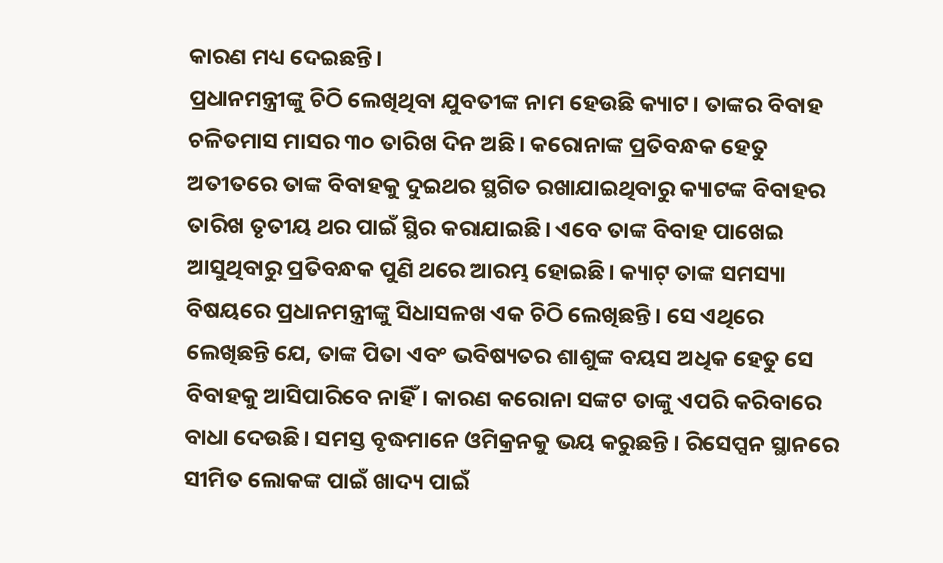କାରଣ ମଧ୍ୟ ଦେଇଛନ୍ତି।
ପ୍ରଧାନମନ୍ତ୍ରୀଙ୍କୁ ଚିଠି ଲେଖିଥିବା ଯୁବତୀଙ୍କ ନାମ ହେଉଛି କ୍ୟାଟ। ତାଙ୍କର ବିବାହ ଚଳିତମାସ ମାସର ୩୦ ତାରିଖ ଦିନ ଅଛି। କରୋନାଙ୍କ ପ୍ରତିବନ୍ଧକ ହେତୁ ଅତୀତରେ ତାଙ୍କ ବିବାହକୁ ଦୁଇଥର ସ୍ଥଗିତ ରଖାଯାଇଥିବାରୁ କ୍ୟାଟଙ୍କ ବିବାହର ତାରିଖ ତୃତୀୟ ଥର ପାଇଁ ସ୍ଥିର କରାଯାଇଛି। ଏବେ ତାଙ୍କ ବିବାହ ପାଖେଇ ଆସୁଥିବାରୁ ପ୍ରତିବନ୍ଧକ ପୁଣି ଥରେ ଆରମ୍ଭ ହୋଇଛି। କ୍ୟାଟ୍ ତାଙ୍କ ସମସ୍ୟା ବିଷୟରେ ପ୍ରଧାନମନ୍ତ୍ରୀଙ୍କୁ ସିଧାସଳଖ ଏକ ଚିଠି ଲେଖିଛନ୍ତି। ସେ ଏଥିରେ ଲେଖିଛନ୍ତି ଯେ, ତାଙ୍କ ପିତା ଏବଂ ଭବିଷ୍ୟତର ଶାଶୁଙ୍କ ବୟସ ଅଧିକ ହେତୁ ସେ ବିବାହକୁ ଆସିପାରିବେ ନାହିଁ। କାରଣ କରୋନା ସଙ୍କଟ ତାଙ୍କୁ ଏପରି କରିବାରେ ବାଧା ଦେଉଛି। ସମସ୍ତ ବୃଦ୍ଧମାନେ ଓମିକ୍ରନକୁ ଭୟ କରୁଛନ୍ତି । ରିସେପ୍ସନ ସ୍ଥାନରେ ସୀମିତ ଲୋକଙ୍କ ପାଇଁ ଖାଦ୍ୟ ପାଇଁ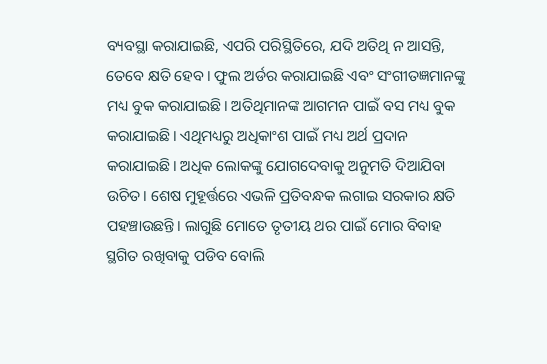ବ୍ୟବସ୍ଥା କରାଯାଇଛି, ଏପରି ପରିସ୍ଥିତିରେ, ଯଦି ଅତିଥି ନ ଆସନ୍ତି, ତେବେ କ୍ଷତି ହେବ। ଫୁଲ ଅର୍ଡର କରାଯାଇଛି ଏବଂ ସଂଗୀତଜ୍ଞମାନଙ୍କୁ ମଧ୍ୟ ବୁକ କରାଯାଇଛି। ଅତିଥିମାନଙ୍କ ଆଗମନ ପାଇଁ ବସ ମଧ୍ୟ ବୁକ କରାଯାଇଛି। ଏଥିମଧ୍ୟରୁ ଅଧିକାଂଶ ପାଇଁ ମଧ୍ୟ ଅର୍ଥ ପ୍ରଦାନ କରାଯାଇଛି। ଅଧିକ ଲୋକଙ୍କୁ ଯୋଗଦେବାକୁ ଅନୁମତି ଦିଆଯିବା ଉଚିତ। ଶେଷ ମୁହୂର୍ତ୍ତରେ ଏଭଳି ପ୍ରତିବନ୍ଧକ ଲଗାଇ ସରକାର କ୍ଷତି ପହଞ୍ଚାଉଛନ୍ତି। ଲାଗୁଛି ମୋତେ ତୃତୀୟ ଥର ପାଇଁ ମୋର ବିବାହ ସ୍ଥଗିତ ରଖିବାକୁ ପଡିବ ବୋଲି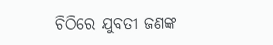ଚିଠିରେ ଯୁବତୀ ଜଣଙ୍କ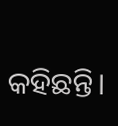କହିଛନ୍ତି।